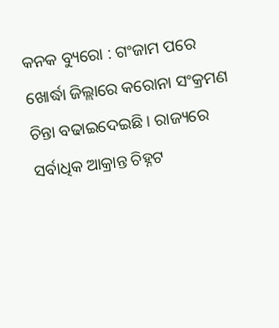କନକ ବ୍ୟୁରୋ : ଗଂଜାମ ପରେ ଖୋର୍ଦ୍ଧା ଜିଲ୍ଲାରେ କରୋନା ସଂକ୍ରମଣ ଚିନ୍ତା ବଢାଇଦେଇଛି । ରାଜ୍ୟରେ ସର୍ବାଧିକ ଆକ୍ରାନ୍ତ ଚିହ୍ନଟ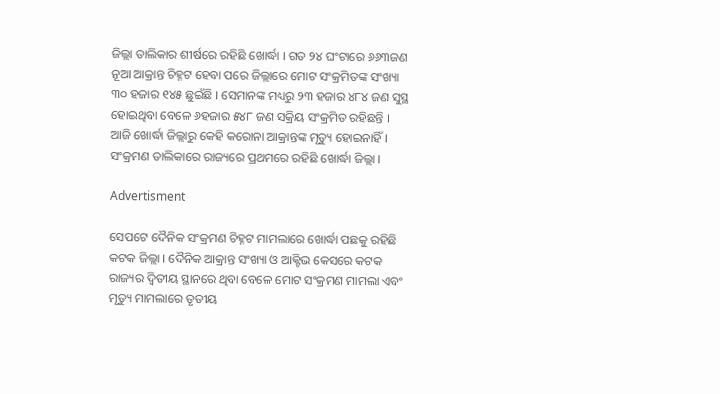ଜିଲ୍ଲା ତାଲିକାର ଶୀର୍ଷରେ ରହିଛି ଖୋର୍ଦ୍ଧା । ଗତ ୨୪ ଘଂଟାରେ ୬୬୩ଜଣ ନୂଆ ଆକ୍ରାନ୍ତ ଚିହ୍ନଟ ହେବା ପରେ ଜିଲ୍ଲାରେ ମୋଟ ସଂକ୍ରମିତଙ୍କ ସଂଖ୍ୟା ୩୦ ହଜାର ୧୪୫ ଛୁଇଁଛି । ସେମାନଙ୍କ ମଧ୍ୟରୁ ୨୩ ହଜାର ୪୮୪ ଜଣ ସୁସ୍ଥ ହୋଇଥିବା ବେଳେ ୬ହଜାର ୫୪୮ ଜଣ ସକ୍ରିୟ ସଂକ୍ରମିତ ରହିଛନ୍ତି । ଆଜି ଖୋର୍ଦ୍ଧା ଜିଲ୍ଲାରୁ କେହି କରୋନା ଆକ୍ରାନ୍ତଙ୍କ ମୃତ୍ୟୁ ହୋଇନାହିଁ । ସଂକ୍ରମଣ ତାଲିକାରେ ରାଜ୍ୟରେ ପ୍ରଥମରେ ରହିଛି ଖୋର୍ଦ୍ଧା ଜିଲ୍ଲା ।

Advertisment

ସେପଟେ ଦୈନିକ ସଂକ୍ରମଣ ଚିହ୍ନଟ ମାମଲାରେ ଖୋର୍ଦ୍ଧା ପଛକୁ ରହିଛି କଟକ ଜିଲ୍ଲା । ଦୈନିକ ଆକ୍ରାନ୍ତ ସଂଖ୍ୟା ଓ ଆକ୍ଟିଭ କେସରେ କଟକ ରାଜ୍ୟର ଦ୍ୱିତୀୟ ସ୍ଥାନରେ ଥିବା ବେଳେ ମୋଟ ସଂକ୍ରମଣ ମାମଲା ଏବଂ ମୃତ୍ୟୁ ମାମଲାରେ ତୃତୀୟ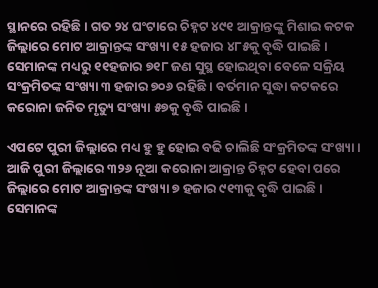ସ୍ଥାନରେ ରହିଛି । ଗତ ୨୪ ଘଂଟାରେ ଚିହ୍ନଟ ୪୯୧ ଆକ୍ରାନ୍ତଙ୍କୁ ମିଶାଇ କଟକ ଜିଲ୍ଲାରେ ମୋଟ ଆକ୍ରାନ୍ତଙ୍କ ସଂଖ୍ୟା ୧୫ ହଜାର ୪୮୫କୁ ବୃଦ୍ଧି ପାଇଛି । ସେମାନଙ୍କ ମଧ୍ୟରୁ ୧୧ହଜାର ୭୧୮ ଜଣ ସୁସ୍ଥ ହୋଇଥିବା ବେଳେ ସକ୍ରିୟ ସଂକ୍ରମିତଙ୍କ ସଂଖ୍ୟା ୩ ହଜାର ୭୦୬ ରହିଛି । ବର୍ତମାନ ସୁଦ୍ଧା କଟକରେ କରୋନା ଜନିତ ମୃତ୍ୟୁ ସଂଖ୍ୟା ୫୭କୁ ବୃଦ୍ଧି ପାଇଛି ।

ଏପଟେ ପୁରୀ ଜିଲ୍ଲାରେ ମଧ୍ୟ ହୁ ହୁ ହୋଇ ବଢି ଚାଲିଛି ସଂକ୍ରମିତଙ୍କ ସଂଖ୍ୟା । ଆଜି ପୁରୀ ଜିଲ୍ଲାରେ ୩୨୬ ନୂଆ କରୋନା ଆକ୍ରାନ୍ତ ଚିହ୍ନଟ ହେବା ପରେ ଜିଲ୍ଲାରେ ମୋଟ ଆକ୍ରାନ୍ତଙ୍କ ସଂଖ୍ୟା ୭ ହଜାର ୯୧୩କୁ ବୃଦ୍ଧି ପାଇଛି । ସେମାନଙ୍କ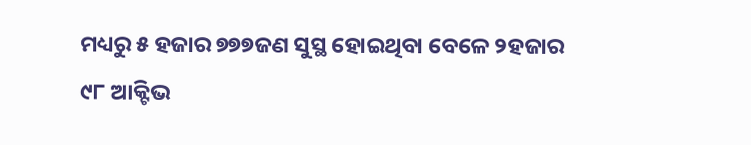ମଧ୍ୟରୁ ୫ ହଜାର ୭୭୭ଜଣ ସୁସ୍ଥ ହୋଇଥିବା ବେଳେ ୨ହଜାର ୯୮ ଆକ୍ଟିଭ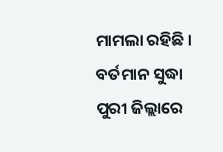ମାମଲା ରହିଛି । ବର୍ତମାନ ସୁଦ୍ଧା ପୁରୀ ଜିଲ୍ଲାରେ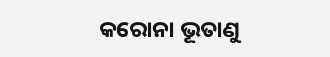କରୋନା ଭୂତାଣୁ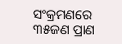ସଂକ୍ରମଣରେ ୩୫ଜଣ ପ୍ରାଣ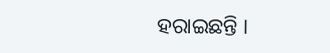ହରାଇଛନ୍ତି ।